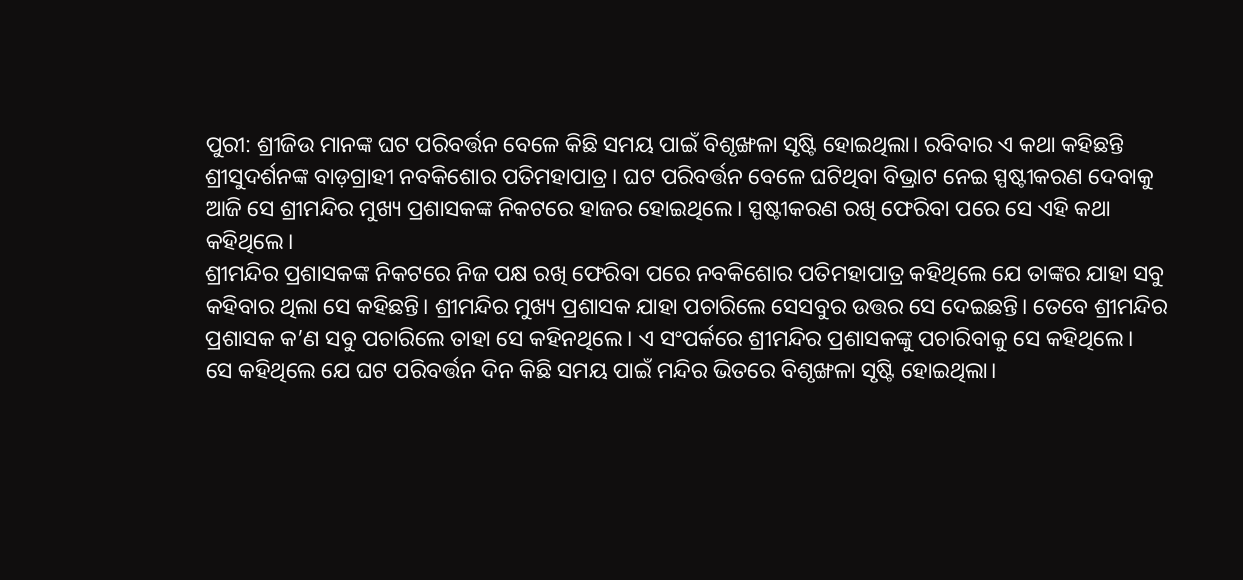ପୁରୀ: ଶ୍ରୀଜିଉ ମାନଙ୍କ ଘଟ ପରିବର୍ତ୍ତନ ବେଳେ କିଛି ସମୟ ପାଇଁ ବିଶୃଙ୍ଖଳା ସୃଷ୍ଟି ହୋଇଥିଲା। ରବିବାର ଏ କଥା କହିଛନ୍ତି ଶ୍ରୀସୁଦର୍ଶନଙ୍କ ବାଡ଼ଗ୍ରାହୀ ନବକିଶୋର ପତିମହାପାତ୍ର। ଘଟ ପରିବର୍ତ୍ତନ ବେଳେ ଘଟିଥିବା ବିଭ୍ରାଟ ନେଇ ସ୍ପଷ୍ଟୀକରଣ ଦେବାକୁ ଆଜି ସେ ଶ୍ରୀମନ୍ଦିର ମୁଖ୍ୟ ପ୍ରଶାସକଙ୍କ ନିକଟରେ ହାଜର ହୋଇଥିଲେ। ସ୍ପଷ୍ଟୀକରଣ ରଖି ଫେରିବା ପରେ ସେ ଏହି କଥା କହିଥିଲେ।
ଶ୍ରୀମନ୍ଦିର ପ୍ରଶାସକଙ୍କ ନିକଟରେ ନିଜ ପକ୍ଷ ରଖି ଫେରିବା ପରେ ନବକିଶୋର ପତିମହାପାତ୍ର କହିଥିଲେ ଯେ ତାଙ୍କର ଯାହା ସବୁ କହିବାର ଥିଲା ସେ କହିଛନ୍ତି। ଶ୍ରୀମନ୍ଦିର ମୁଖ୍ୟ ପ୍ରଶାସକ ଯାହା ପଚାରିଲେ ସେସବୁର ଉତ୍ତର ସେ ଦେଇଛନ୍ତି। ତେବେ ଶ୍ରୀମନ୍ଦିର ପ୍ରଶାସକ କ’ଣ ସବୁ ପଚାରିଲେ ତାହା ସେ କହିନଥିଲେ। ଏ ସଂପର୍କରେ ଶ୍ରୀମନ୍ଦିର ପ୍ରଶାସକଙ୍କୁ ପଚାରିବାକୁ ସେ କହିଥିଲେ।
ସେ କହିଥିଲେ ଯେ ଘଟ ପରିବର୍ତ୍ତନ ଦିନ କିଛି ସମୟ ପାଇଁ ମନ୍ଦିର ଭିତରେ ବିଶୃଙ୍ଖଳା ସୃଷ୍ଟି ହୋଇଥିଲା।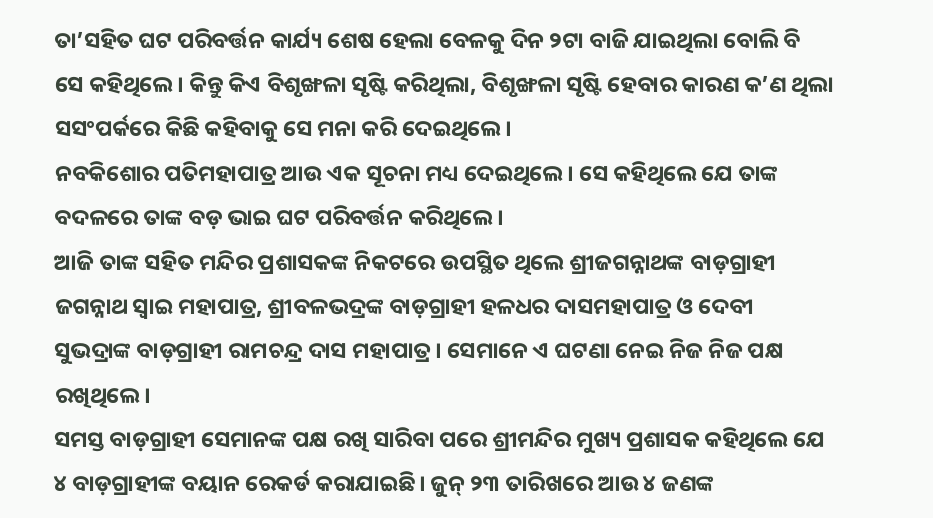ତା’ସହିତ ଘଟ ପରିବର୍ତ୍ତନ କାର୍ଯ୍ୟ ଶେଷ ହେଲା ବେଳକୁ ଦିନ ୨ଟା ବାଜି ଯାଇଥିଲା ବୋଲି ବି ସେ କହିଥିଲେ। କିନ୍ତୁ କିଏ ବିଶୃଙ୍ଖଳା ସୃଷ୍ଟି କରିଥିଲା, ବିଶୃଙ୍ଖଳା ସୃଷ୍ଟି ହେବାର କାରଣ କ’ଣ ଥିଲା ସସଂପର୍କରେ କିଛି କହିବାକୁ ସେ ମନା କରି ଦେଇଥିଲେ।
ନବକିଶୋର ପତିମହାପାତ୍ର ଆଉ ଏକ ସୂଚନା ମଧ୍ୟ ଦେଇଥିଲେ। ସେ କହିଥିଲେ ଯେ ତାଙ୍କ ବଦଳରେ ତାଙ୍କ ବଡ଼ ଭାଇ ଘଟ ପରିବର୍ତ୍ତନ କରିଥିଲେ।
ଆଜି ତାଙ୍କ ସହିତ ମନ୍ଦିର ପ୍ରଶାସକଙ୍କ ନିକଟରେ ଉପସ୍ଥିତ ଥିଲେ ଶ୍ରୀଜଗନ୍ନାଥଙ୍କ ବାଡ଼ଗ୍ରାହୀ ଜଗନ୍ନାଥ ସ୍ୱାଇ ମହାପାତ୍ର, ଶ୍ରୀବଳଭଦ୍ରଙ୍କ ବାଡ଼ଗ୍ରାହୀ ହଳଧର ଦାସମହାପାତ୍ର ଓ ଦେବୀ ସୁଭଦ୍ରାଙ୍କ ବାଡ଼ଗ୍ରାହୀ ରାମଚନ୍ଦ୍ର ଦାସ ମହାପାତ୍ର। ସେମାନେ ଏ ଘଟଣା ନେଇ ନିଜ ନିଜ ପକ୍ଷ ରଖିଥିଲେ।
ସମସ୍ତ ବାଡ଼ଗ୍ରାହୀ ସେମାନଙ୍କ ପକ୍ଷ ରଖି ସାରିବା ପରେ ଶ୍ରୀମନ୍ଦିର ମୁଖ୍ୟ ପ୍ରଶାସକ କହିଥିଲେ ଯେ ୪ ବାଡ଼ଗ୍ରାହୀଙ୍କ ବୟାନ ରେକର୍ଡ କରାଯାଇଛି। ଜୁନ୍ ୨୩ ତାରିଖରେ ଆଉ ୪ ଜଣଙ୍କ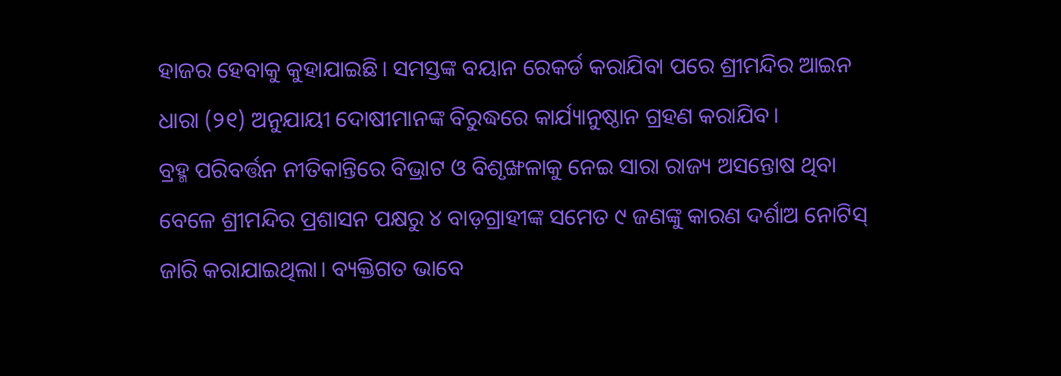ହାଜର ହେବାକୁ କୁହାଯାଇଛି। ସମସ୍ତଙ୍କ ବୟାନ ରେକର୍ଡ କରାଯିବା ପରେ ଶ୍ରୀମନ୍ଦିର ଆଇନ ଧାରା (୨୧) ଅନୁଯାୟୀ ଦୋଷୀମାନଙ୍କ ବିରୁଦ୍ଧରେ କାର୍ଯ୍ୟାନୁଷ୍ଠାନ ଗ୍ରହଣ କରାଯିବ।
ବ୍ରହ୍ମ ପରିବର୍ତ୍ତନ ନୀତିକାନ୍ତିରେ ବିଭ୍ରାଟ ଓ ବିଶୃଙ୍ଖଳାକୁ ନେଇ ସାରା ରାଜ୍ୟ ଅସନ୍ତୋଷ ଥିବା ବେଳେ ଶ୍ରୀମନ୍ଦିର ପ୍ରଶାସନ ପକ୍ଷରୁ ୪ ବାଡ଼ଗ୍ରାହୀଙ୍କ ସମେତ ୯ ଜଣଙ୍କୁ କାରଣ ଦର୍ଶାଅ ନୋଟିସ୍ ଜାରି କରାଯାଇଥିଲା। ବ୍ୟକ୍ତିଗତ ଭାବେ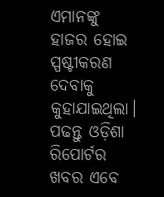ଏମାନଙ୍କୁ ହାଜର ହୋଇ ସ୍ପଷ୍ଟୀକରଣ ଦେବାକୁ କୁହାଯାଇଥିଲା।
ପଢନ୍ତୁ ଓଡ଼ିଶା ରିପୋର୍ଟର ଖବର ଏବେ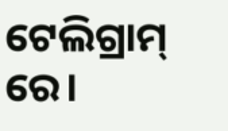ଟେଲିଗ୍ରାମ୍ ରେ।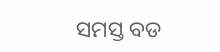ସମସ୍ତ ବଡ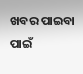ଖବର ପାଇବା ପାଇଁ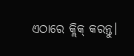ଏଠାରେ କ୍ଲିକ୍ କରନ୍ତୁ।